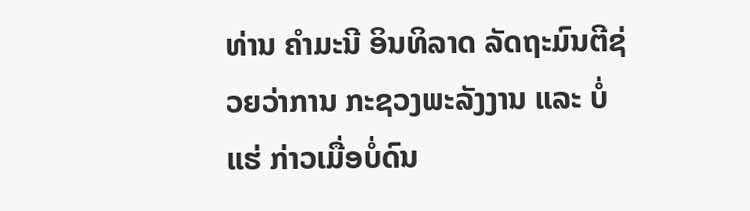ທ່ານ ຄຳມະນີ ອິນທິລາດ ລັດຖະມົນຕີຊ່ວຍວ່າການ ກະຊວງພະລັງງານ ແລະ ບໍ່ແຮ່ ກ່າວເມື່ອບໍ່ດົນ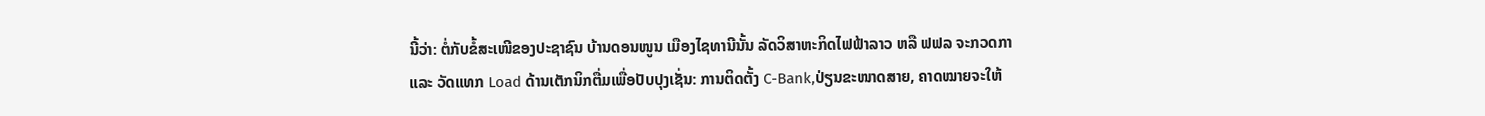ນີ້ວ່າ: ຕໍ່ກັບຂໍ້ສະເໜີຂອງປະຊາຊົນ ບ້ານດອນໜູນ ເມືອງໄຊທານີນັ້ນ ລັດວິສາຫະກິດໄຟຟ້າລາວ ຫລື ຟຟລ ຈະກວດກາ ແລະ ວັດແທກ Load ດ້ານເຕັກນິກຕື່ມເພື່ອປັບປຸງເຊັ່ນ: ການຕິດຕັ້ງ C-Bank,ປ່ຽນຂະໜາດສາຍ, ຄາດໝາຍຈະໃຫ້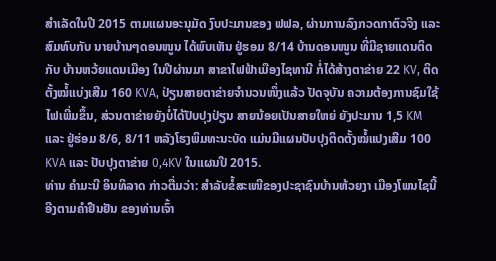ສຳເລັດໃນປີ 2015 ຕາມແຜນອະນຸມັດ ງົບປະມານຂອງ ຟຟລ, ຜ່ານການລົງກວດກາຕົວຈິງ ແລະ ສົມທົບກັບ ນາຍບ້ານໆດອນໜູນ ໄດ້ພົບເຫັນ ຢູ່ຮອມ 8/14 ບ້ານດອນໜູນ ທີ່ມີຊາຍແດນຕິດກັບ ບ້ານຫວ້ຍແດນເມືອງ ໃນປີຜ່ານມາ ສາຂາໄຟຟ້າເມືອງໄຊທານີ ກໍ່ໄດ້ສ້າງຕາຂ່າຍ 22 KV, ຕິດຕັ້ງໝໍ້ແບ່ງເສີມ 160 KVA, ປ່ຽນສາຍຕາຂ່າຍຈຳນວນໜຶ່ງແລ້ວ ປັດຈຸບັນ ຄວາມຕ້ອງການຊົມໃຊ້ໄຟເພີ່ມຂຶ້ນ, ສ່ວນຕາຂ່າຍຍັງບໍ່ໄດ້ປັບປຸງປ່ຽນ ສາຍນ້ອຍເປັນສາຍໃຫຍ່ ຍັງປະມານ 1,5 KM ແລະ ຢູ່ຮ່ອມ 8/6, 8/11 ຫລັງໂຮງພິມທະນະບັດ ແມ່ນມີແຜນປັບປຸງຕິດຕັ້ງໝໍ້ແປງເສີມ 100 KVA ແລະ ປັບປຸງຕາຂ່າຍ 0,4KV ໃນແຜນປີ 2015.
ທ່ານ ຄຳມະນີ ອິນທິລາດ ກ່າວຕື່ມວ່າ: ສຳລັບຂໍ້ສະເໜີຂອງປະຊາຊົນບ້ານຫ້ວຍງາ ເມືອງໂພນໄຊນີ້ ອີງຕາມຄຳຢືນຢັນ ຂອງທ່ານເຈົ້າ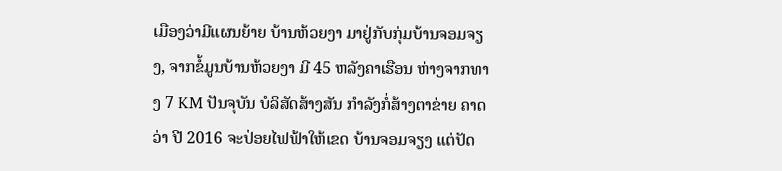ເມືອງວ່າມີແຜນຍ້າຍ ບ້ານຫ້ວຍງາ ມາຢູ່ກັບກຸ່ມບ້ານຈອມຈຽງ, ຈາກຂໍ້ມູນບ້ານຫ້ວຍງາ ມີ 45 ຫລັງຄາເຮືອນ ຫ່າງຈາກທາງ 7 KM ປັນຈຸບັນ ບໍລິສັດສ້າງສັນ ກຳລັງກໍ່ສ້າງຕາຂ່າຍ ຄາດວ່າ ປີ 2016 ຈະປ່ອຍໄຟຟ້າໃຫ້ເຂດ ບ້ານຈອມຈຽງ ແຕ່ປັດ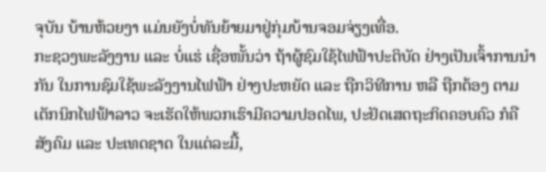ຈຸບັນ ບ້ານຫ້ວຍງາ ແມ່ນຍັງບໍ່ທັນຍ້າຍມາຢູ່ກຸ່ມບ້ານຈອມຈ່ຽງເທື່ອ.
ກະຊວງພະລັງງານ ແລະ ບໍ່ແຮ່ ເຊື່ອໜັ້ນວ່າ ຖ້າຜູ້ຊົມໃຊ້ໄຟຟ້າປະຕິບັດ ຢ່າງເປັນເຈົ້າການນຳກັນ ໃນການຊົມໃຊ້ພະລັງງານໄຟຟ້າ ຢ່າງປະຫຍັດ ແລະ ຖືກວິທີການ ຫລື ຖືກຕ້ອງ ຕາມເຕັກນິກໄຟຟ້າລາວ ຈະເຮັດໃຫ້ພວກເຮົາມີຄວາມປອດໄພ, ປະຢັດເສດຖະກິດຄອບຄົວ ກໍຄື ສັງຄົມ ແລະ ປະເທດຊາດ ໃນແຕ່ລະມື້,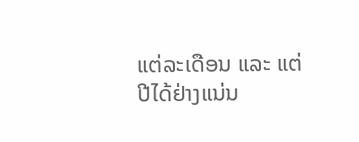ແຕ່ລະເດືອນ ແລະ ແຕ່ປີໄດ້ຢ່າງແນ່ນ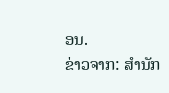ອນ.
ຂ່າວຈາກ: ສຳນັກ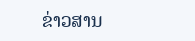ຂ່າວສານ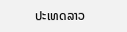ປະເທດລາວ